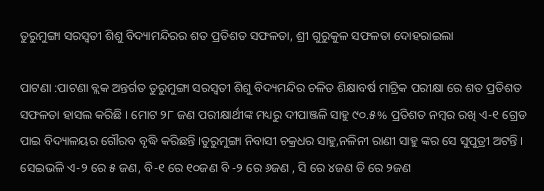ତୁରୁମୁଙ୍ଗା ସରସ୍ଵତୀ ଶିଶୁ ବିଦ୍ୟାମନ୍ଦିରର ଶତ ପ୍ରତିଶତ ସଫଳତା, ଶ୍ରୀ ଗୁରୁକୁଳ ସଫଳତା ଦୋହରାଇଲା

ପାଟଣା :ପାଟଣା ବ୍ଲକ ଅନ୍ତର୍ଗତ ତୁରୁମୁଙ୍ଗା ସରସ୍ବତୀ ଶିଶୁ ବିଦ୍ୟମନ୍ଦିର ଚଳିତ ଶିକ୍ଷାବର୍ଷ ମାଟ୍ରିକ ପରୀକ୍ଷା ରେ ଶତ ପ୍ରତିଶତ ସଫଳତା ହାସଲ କରିଛି । ମୋଟ ୨୮ ଜଣ ପରୀକ୍ଷାର୍ଥୀଙ୍କ ମଧ୍ୟରୁ ଦୀପାଞ୍ଜଳି ସାହୁ ୯୦.୫% ପ୍ରତିଶତ ନମ୍ବର ରଖି ଏ-୧ ଗ୍ରେଡ ପାଇ ବିଦ୍ୟାଳୟର ଗୌରବ ବୃଦ୍ଧି କରିଛନ୍ତି ।ତୁରୁମୁଙ୍ଗା ନିବାସୀ ଚକ୍ରଧର ସାହୁ,ନଳିନୀ ରାଣୀ ସାହୁ ଙ୍କର ସେ ସୁପୁତ୍ରୀ ଅଟନ୍ତି । ସେଇଭଳି ଏ-୨ ରେ ୫ ଜଣ, ବି-୧ ରେ ୧୦ଜଣ ବି -୨ ରେ ୬ଜଣ , ସି ରେ ୪ଜଣ ଡି ରେ ୨ଜଣ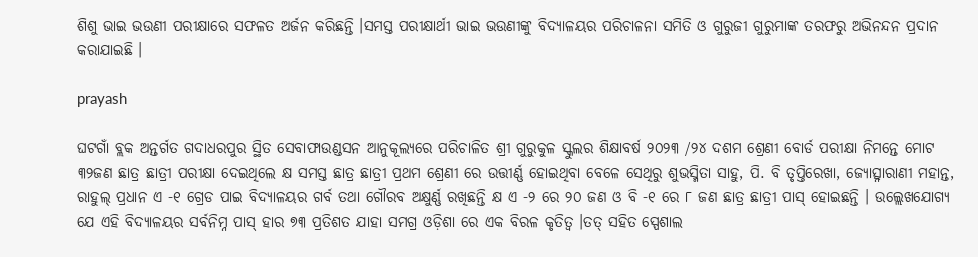ଶିଶୁ ଭାଇ ଭଉଣୀ ପରୀକ୍ଷାରେ ସଫଳତ ଅର୍ଜନ କରିଛନ୍ତି ।ସମସ୍ତ ପରୀକ୍ଷାର୍ଥୀ ଭାଇ ଭଉଣୀଙ୍କୁ ବିଦ୍ୟାଳୟର ପରିଚାଳନା ସମିତି ଓ ଗୁରୁଜୀ ଗୁରୁମାଙ୍କ ତରଫରୁ ଅଭିନନ୍ଦନ ପ୍ରଦାନ କରାଯାଇଛି ।

prayash

ଘଟଗାଁ ବ୍ଲକ ଅନ୍ତର୍ଗତ ଗଦାଧରପୁର ସ୍ଥିତ ସେବାଫାଉଣ୍ଡସନ ଆନୁକୂଲ୍ୟରେ ପରିଚାଳିତ ଶ୍ରୀ ଗୁରୁକୁଳ ସ୍କୁଲର ଶିକ୍ଷାବର୍ଷ ୨୦୨୩ /୨୪ ଦଶମ ଶ୍ରେଣୀ ବୋର୍ଡ ପରୀକ୍ଷା ନିମନ୍ତେ ମୋଟ ୩୨ଜଣ ଛାତ୍ର ଛାତ୍ରୀ ପରୀକ୍ଷା ଦେଇଥିଲେ କ୍ଷ ସମସ୍ତ ଛାତ୍ର ଛାତ୍ରୀ ପ୍ରଥମ ଶ୍ରେଣୀ ରେ ଉତ୍ତୀର୍ଣ୍ଣ ହୋଇଥିବା ବେଳେ ସେଥିରୁ ଶୁଭସ୍ମିତା ସାହୁ, ପି. ବି ତୃପ୍ତିରେଖା, ଜ୍ୟୋତ୍ସ୍ନାରାଣୀ ମହାନ୍ତ, ରାହୁଲ୍ ପ୍ରଧାନ ଏ -୧ ଗ୍ରେଡ ପାଇ ବିଦ୍ୟାଳୟର ଗର୍ବ ତଥା ଗୌରବ ଅକ୍ଷୁର୍ଣ୍ଣ ରଖିଛନ୍ତି କ୍ଷ ଏ -୨ ରେ ୨୦ ଜଣ ଓ ବି -୧ ରେ ୮ ଜଣ ଛାତ୍ର ଛାତ୍ରୀ ପାସ୍ ହୋଇଛନ୍ତି । ଉଲ୍ଲେଖଯୋଗ୍ୟ ଯେ ଏହି ବିଦ୍ୟାଳୟର ସର୍ବନିମ୍ନ ପାସ୍ ହାର ୭୩ ପ୍ରତିଶତ ଯାହା ସମଗ୍ର ଓଡ଼ିଶା ରେ ଏକ ବିରଳ କୃତିତ୍ୱ ।ତତ୍ ସହିତ ସ୍ପେଶାଲ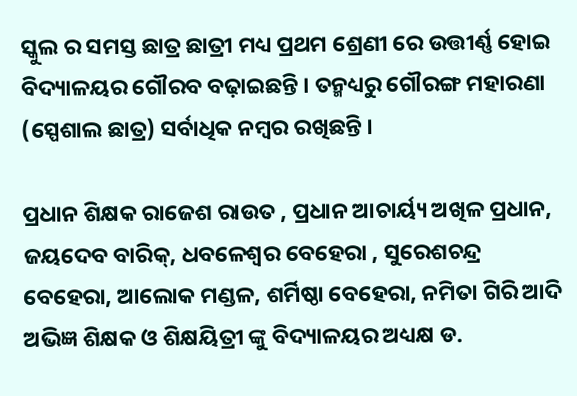ସ୍କୁଲ ର ସମସ୍ତ ଛାତ୍ର ଛାତ୍ରୀ ମଧ୍ୟ ପ୍ରଥମ ଶ୍ରେଣୀ ରେ ଉତ୍ତୀର୍ଣ୍ଣ ହୋଇ ବିଦ୍ୟାଳୟର ଗୌରବ ବଢ଼ାଇଛନ୍ତି । ତନ୍ମଧ୍ୟରୁ ଗୌରଙ୍ଗ ମହାରଣା (ସ୍ପେଶାଲ ଛାତ୍ର) ସର୍ବାଧିକ ନମ୍ବର ରଖିଛନ୍ତି ।

ପ୍ରଧାନ ଶିକ୍ଷକ ରାଜେଶ ରାଉତ , ପ୍ରଧାନ ଆଚାର୍ୟ୍ୟ ଅଖିଳ ପ୍ରଧାନ, ଜୟଦେବ ବାରିକ୍, ଧବଳେଶ୍ୱର ବେହେରା , ସୁରେଶଚନ୍ଦ୍ର ବେହେରା, ଆଲୋକ ମଣ୍ଡଳ, ଶର୍ମିଷ୍ଠା ବେହେରା, ନମିତା ଗିରି ଆଦି ଅଭିଜ୍ଞ ଶିକ୍ଷକ ଓ ଶିକ୍ଷୟିତ୍ରୀ ଙ୍କୁ ବିଦ୍ୟାଳୟର ଅଧ୍ୟକ୍ଷ ଡ.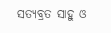ସତ୍ୟବ୍ରତ ସାହୁ ଓ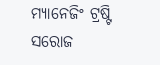ମ୍ୟାନେଜିଂ ଟ୍ରଷ୍ଟି ସରୋଜ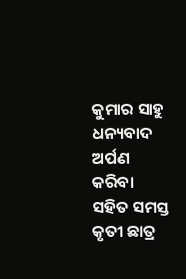କୁମାର ସାହୁ ଧନ୍ୟବାଦ ଅର୍ପଣ କରିବା ସହିତ ସମସ୍ତ କୃତୀ ଛାତ୍ର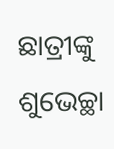ଛାତ୍ରୀଙ୍କୁ ଶୁଭେଚ୍ଛା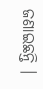ଜଣାଇଛନ୍ତି ।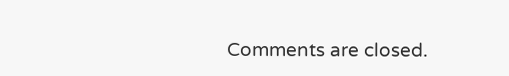Comments are closed.